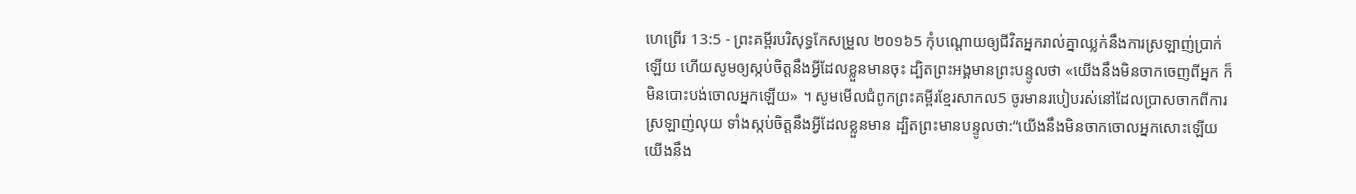ហេព្រើរ 13:5 - ព្រះគម្ពីរបរិសុទ្ធកែសម្រួល ២០១៦5 កុំបណ្ដោយឲ្យជីវិតអ្នករាល់គ្នាឈ្លក់នឹងការស្រឡាញ់ប្រាក់ឡើយ ហើយសូមឲ្យស្កប់ចិត្តនឹងអ្វីដែលខ្លួនមានចុះ ដ្បិតព្រះអង្គមានព្រះបន្ទូលថា «យើងនឹងមិនចាកចេញពីអ្នក ក៏មិនបោះបង់ចោលអ្នកឡើយ» ។ សូមមើលជំពូកព្រះគម្ពីរខ្មែរសាកល5 ចូរមានរបៀបរស់នៅដែលប្រាសចាកពីការស្រឡាញ់លុយ ទាំងស្កប់ចិត្តនឹងអ្វីដែលខ្លួនមាន ដ្បិតព្រះមានបន្ទូលថា:“យើងនឹងមិនចាកចោលអ្នកសោះឡើយ យើងនឹង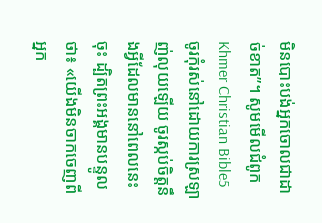មិនបោះបង់អ្នកចោលជាដាច់ខាត”។ សូមមើលជំពូកKhmer Christian Bible5 ចូរកុំរស់នៅដោយការស្រឡាញ់លុយឡើយ ចូរស្កប់ចិត្តនឹងអ្វីដែលមាននៅពេលនេះចុះ ដ្បិតព្រះអង្គមានបន្ទូលថា៖ «យើងមិនចាកចេញពីអ្នក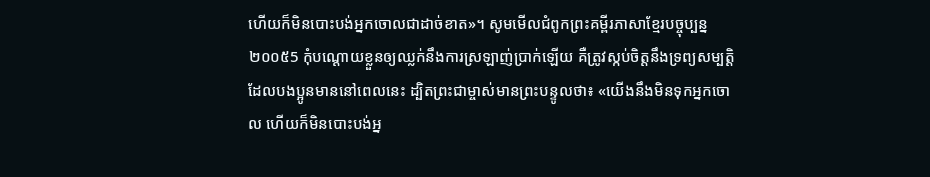ហើយក៏មិនបោះបង់អ្នកចោលជាដាច់ខាត»។ សូមមើលជំពូកព្រះគម្ពីរភាសាខ្មែរបច្ចុប្បន្ន ២០០៥5 កុំបណ្ដោយខ្លួនឲ្យឈ្លក់នឹងការស្រឡាញ់ប្រាក់ឡើយ គឺត្រូវស្កប់ចិត្តនឹងទ្រព្យសម្បត្តិ ដែលបងប្អូនមាននៅពេលនេះ ដ្បិតព្រះជាម្ចាស់មានព្រះបន្ទូលថា៖ «យើងនឹងមិនទុកអ្នកចោល ហើយក៏មិនបោះបង់អ្ន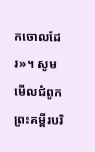កចោលដែរ»។ សូមមើលជំពូកព្រះគម្ពីរបរិ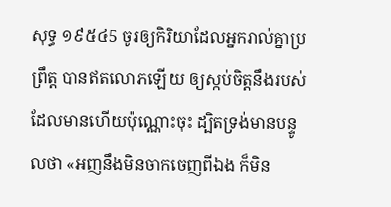សុទ្ធ ១៩៥៤5 ចូរឲ្យកិរិយាដែលអ្នករាល់គ្នាប្រព្រឹត្ត បានឥតលោភឡើយ ឲ្យស្កប់ចិត្តនឹងរបស់ដែលមានហើយប៉ុណ្ណោះចុះ ដ្បិតទ្រង់មានបន្ទូលថា «អញនឹងមិនចាកចេញពីឯង ក៏មិន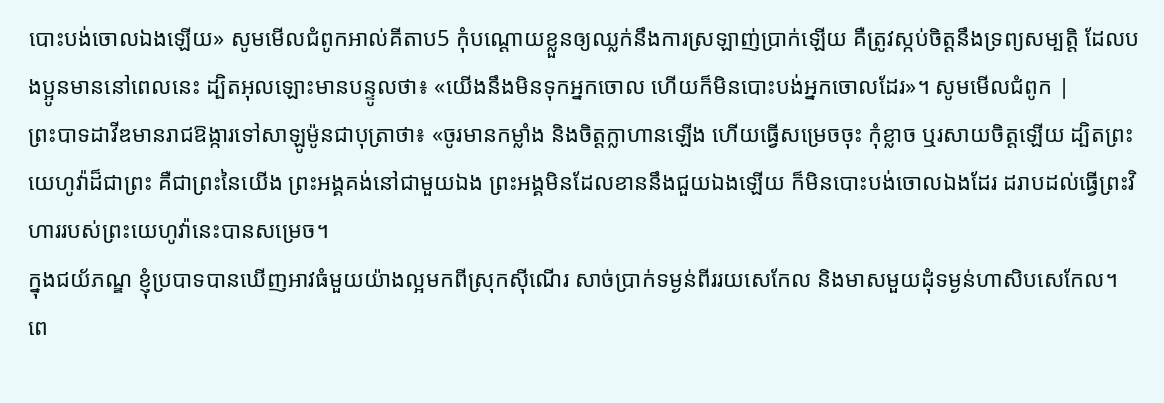បោះបង់ចោលឯងឡើយ» សូមមើលជំពូកអាល់គីតាប5 កុំបណ្ដោយខ្លួនឲ្យឈ្លក់នឹងការស្រឡាញ់ប្រាក់ឡើយ គឺត្រូវស្កប់ចិត្ដនឹងទ្រព្យសម្បត្តិ ដែលបងប្អូនមាននៅពេលនេះ ដ្បិតអុលឡោះមានបន្ទូលថា៖ «យើងនឹងមិនទុកអ្នកចោល ហើយក៏មិនបោះបង់អ្នកចោលដែរ»។ សូមមើលជំពូក |
ព្រះបាទដាវីឌមានរាជឱង្ការទៅសាឡូម៉ូនជាបុត្រាថា៖ «ចូរមានកម្លាំង និងចិត្តក្លាហានឡើង ហើយធ្វើសម្រេចចុះ កុំខ្លាច ឬរសាយចិត្តឡើយ ដ្បិតព្រះយេហូវ៉ាដ៏ជាព្រះ គឺជាព្រះនៃយើង ព្រះអង្គគង់នៅជាមួយឯង ព្រះអង្គមិនដែលខាននឹងជួយឯងឡើយ ក៏មិនបោះបង់ចោលឯងដែរ ដរាបដល់ធ្វើព្រះវិហាររបស់ព្រះយេហូវ៉ានេះបានសម្រេច។
ក្នុងជយ័ភណ្ឌ ខ្ញុំប្របាទបានឃើញអាវធំមួយយ៉ាងល្អមកពីស្រុកស៊ីណើរ សាច់ប្រាក់ទម្ងន់ពីររយសេកែល និងមាសមួយដុំទម្ងន់ហាសិបសេកែល។ ពេ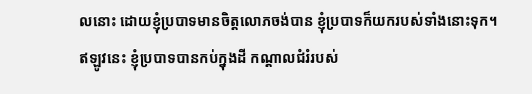លនោះ ដោយខ្ញុំប្របាទមានចិត្តលោភចង់បាន ខ្ញុំប្របាទក៏យករបស់ទាំងនោះទុក។ ឥឡូវនេះ ខ្ញុំប្របាទបានកប់ក្នុងដី កណ្ដាលជំរំរបស់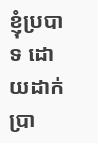ខ្ញុំប្របាទ ដោយដាក់ប្រា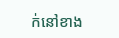ក់នៅខាង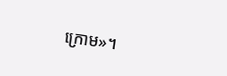ក្រោម»។